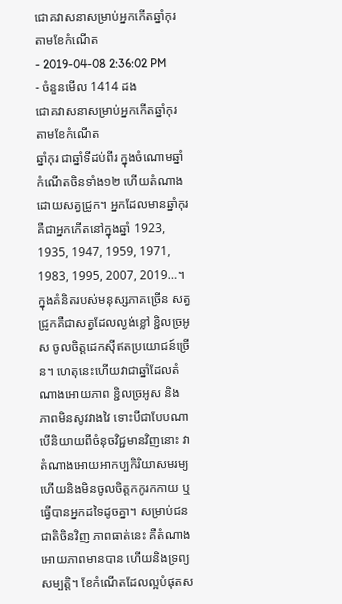ជោគវាសនាសម្រាប់អ្នកកើតឆ្នាំកុរ តាមខែកំណើត
- 2019-04-08 2:36:02 PM
- ចំនួនមើល 1414 ដង
ជោគវាសនាសម្រាប់អ្នកកើតឆ្នាំកុរ តាមខែកំណើត
ឆ្នាំកុរ ជាឆ្នាំទីដប់ពីរ ក្នុងចំណោមឆ្នាំកំណើតចិនទាំង១២ ហើយតំណាងដោយសត្វជ្រូក។ អ្នកដែលមានឆ្នាំកុរគឺជាអ្នកកើតនៅក្នុងឆ្នាំ 1923, 1935, 1947, 1959, 1971, 1983, 1995, 2007, 2019…។
ក្នុងគំនិតរបស់មនុស្សភាគច្រើន សត្វជ្រូកគឺជាសត្វដែលល្ងង់ខ្លៅ ខ្ជិលច្រអូស ចូលចិត្តដេកស៊ីឥតប្រយោជន៍ច្រើន។ ហេតុនេះហើយវាជាឆ្នាំដែលតំណាងអោយភាព ខ្ជិលច្រអូស និង ភាពមិនសូវវាងវៃ ទោះបីជាបែបណា បើនិយាយពីចំនុចវិជ្ជមានវិញនោះ វាតំណាងអោយអាកប្បកិរិយាសមរម្យ ហើយនិងមិនចូលចិត្តកកូរកកាយ ឬធ្វើបានអ្នកដទៃដូចគ្នា។ សម្រាប់ជនជាតិចិនវិញ ភាពធាត់នេះ គឺតំណាងអោយភាពមានបាន ហើយនិងទ្រព្យសម្បត្តិ។ ខែកំណើតដែលល្អបំផុតស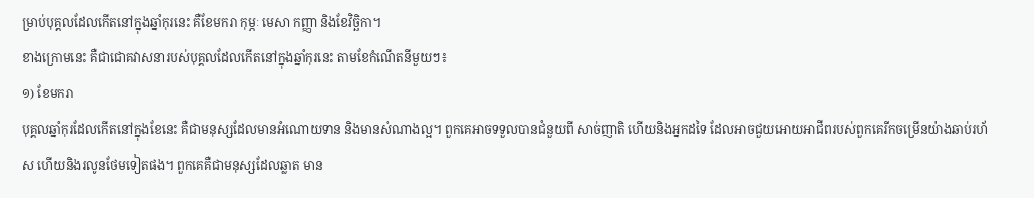ម្រាប់បុគ្គលដែលកើតនៅក្នុងឆ្នាំកុរនេះ គឺខែមករា កុម្ភៈ មេសា កញ្ញា និងខែវិច្ឆិកា។
ខាងក្រោមនេះ គឺជាជោគវាសនារបស់បុគ្គលដែលកើតនៅក្នុងឆ្នាំកុរនេះ តាមខែកំណើតនីមួយៗ៖
១) ខែមករា
បុគ្គលឆ្នាំកុរដែលកើតនៅក្នុងខែនេះ គឺជាមនុស្សដែលមានអំណោយទាន និងមានសំណាងល្អ។ ពួកគេអាចទទួលបានជំនួយពី សាច់ញាតិ ហើយនិងអ្នកដទៃ ដែលអាចជួយអោយអាជីពរបស់ពួកគេរីកចម្រើនយ៉ាងឆាប់រហ័ស ហើយនិងរលូនថែមទៀតផង។ ពួកគេគឺជាមនុស្សដែលឆ្លាត មាន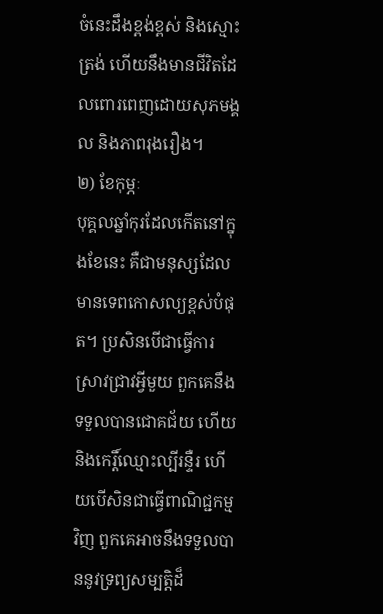ចំនេះដឹងខ្ពង់ខ្ពស់ និងស្មោះត្រង់ ហើយនឹងមានជីវិតដែលពោរពេញដោយសុភមង្គល និងភាពរុងរឿង។
២) ខែកុម្ភៈ
បុគ្គលឆ្នាំកុរដែលកើតនៅក្នុងខែនេះ គឺជាមនុស្សដែលមានទេពកោសល្យខ្ពស់បំផុត។ ប្រសិនបើជាធ្វើការស្រាវជ្រាវអ្វីមួយ ពួកគេនឹងទទួលបានជោគជ័យ ហើយនិងកេរ្តិ៍ឈ្មោះល្បីរន្ទឺរ ហើយបើសិនជាធ្វើពាណិជ្ជកម្មវិញ ពួកគេអាចនឹងទទួលបាននូវទ្រព្យសម្បត្តិដ៏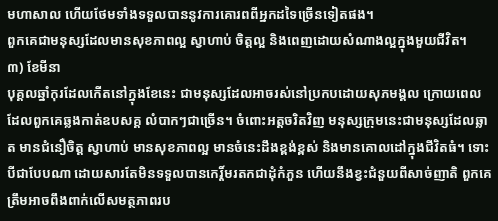មហាសាល ហើយថែមទាំងទទួលបាននូវការគោរពពីអ្នកដទៃច្រើនទៀតផង។
ពួកគេជាមនុស្សដែលមានសុខភាពល្អ ស្វាហាប់ ចិត្តល្អ និងពេញដោយសំណាងល្អក្នុងមួយជីវិត។
៣) ខែមីនា
បុគ្គលឆ្នាំកុរដែលកើតនៅក្នុងខែនេះ ជាមនុស្សដែលអាចរស់នៅប្រកបដោយសុភមង្គល ក្រោយពេលដែលពួកគេឆ្លងកាត់ឧបសគ្គ លំបាកៗជាច្រើន។ ចំពោះអត្តចរិតវិញ មនុស្សក្រុមនេះជាមនុស្សដែលឆ្លាត មានជំនឿចិត្ត ស្វាហាប់ មានសុខភាពល្អ មានចំនេះដឹងខ្ពង់ខ្ពស់ និងមានគោលដៅក្នុងជីវិតធំ។ ទោះបីជាបែបណា ដោយសារតែមិនទទួលបានកេរ្ដិ៍មរតកជាដុំកំភួន ហើយនឹងខ្វះជំនួយពីសាច់ញាតិ ពួកគេត្រឹមអាចពឹងពាក់លើសមត្ថភាពរប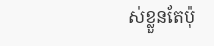ស់ខ្លួនតែប៉ុ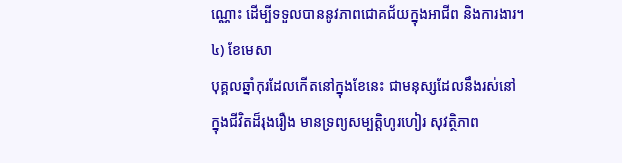ណ្ណោះ ដើម្បីទទួលបាននូវភាពជោគជ័យក្នុងអាជីព និងការងារ។
៤) ខែមេសា
បុគ្គលឆ្នាំកុរដែលកើតនៅក្នុងខែនេះ ជាមនុស្សដែលនឹងរស់នៅក្នុងជីវិតដ៏រុងរឿង មានទ្រព្យសម្បត្តិហូរហៀរ សុវត្ថិភាព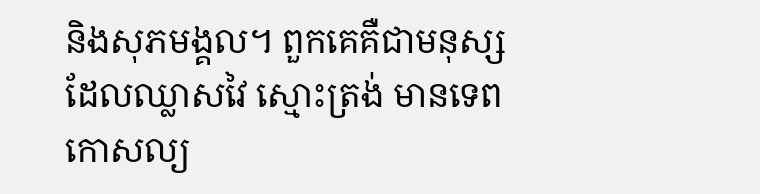និងសុភមង្គល។ ពួកគេគឺជាមនុស្សដែលឈ្លាសវៃ ស្មោះត្រង់ មានទេពកោសល្យ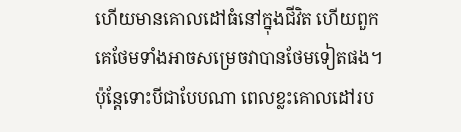ហើយមានគោលដៅធំនៅក្នុងជីវិត ហើយពួកគេថែមទាំងអាចសម្រេចវាបានថែមទៀតផង។ ប៉ុន្តែទោះបីជាបែបណា ពេលខ្លះគោលដៅរប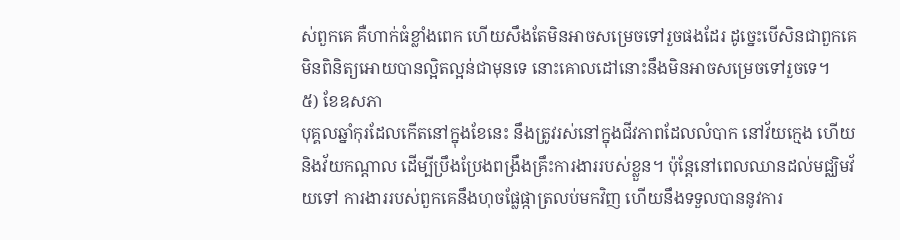ស់ពួកគេ គឺហាក់ធំខ្លាំងពេក ហើយសឹងតែមិនអាចសម្រេចទៅរួចផងដែរ ដូច្នេះបើសិនជាពួកគេមិនពិនិត្យអោយបានល្អិតល្អន់ជាមុនទេ នោះគោលដៅនោះនឹងមិនអាចសម្រេចទៅរួចទេ។
៥) ខែឧសភា
បុគ្គលឆ្នាំកុរដែលកើតនៅក្នុងខែនេះ នឹងត្រូវរស់នៅក្នុងជីវភាពដែលលំបាក នៅវ័យក្មេង ហើយនិងវ័យកណ្ដាល ដើម្បីប្រឹងប្រែងពង្រឹងគ្រឹះការងាររបស់ខ្លួន។ ប៉ុន្តែនៅពេលឈានដល់មជ្ឈិមវ័យទៅ ការងាររបស់ពួកគេនឹងហុចផ្លែផ្កាត្រលប់មកវិញ ហើយនឹងទទួលបាននូវការ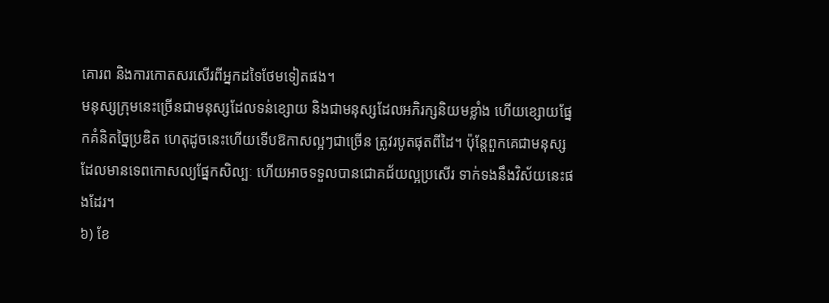គោរព និងការកោតសរសើរពីអ្នកដទៃថែមទៀតផង។
មនុស្សក្រុមនេះច្រើនជាមនុស្សដែលទន់ខ្សោយ និងជាមនុស្សដែលអភិរក្សនិយមខ្លាំង ហើយខ្សោយផ្នែកគំនិតច្នៃប្រឌិត ហេតុដូចនេះហើយទើបឱកាសល្អៗជាច្រើន ត្រូវរបូតផុតពីដៃ។ ប៉ុន្តែពួកគេជាមនុស្សដែលមានទេពកោសល្យផ្នែកសិល្បៈ ហើយអាចទទួលបានជោគជ័យល្អប្រសើរ ទាក់ទងនឹងវិស័យនេះផងដែរ។
៦) ខែ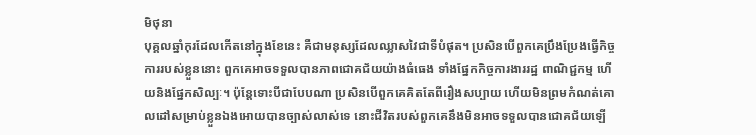មិថុនា
បុគ្គលឆ្នាំកុរដែលកើតនៅក្នុងខែនេះ គឺជាមនុស្សដែលឈ្លាសវៃជាទីបំផុត។ ប្រសិនបើពួកគេប្រឹងប្រែងធ្វើកិច្ចការរបស់ខ្លួននោះ ពួកគេអាចទទួលបានភាពជោគជ័យយ៉ាងធំធេង ទាំងផ្នែកកិច្ចការងាររដ្ឋ ពាណិជ្ជកម្ម ហើយនិងផ្នែកសិល្បៈ។ ប៉ុន្តែទោះបីជាបែបណា ប្រសិនបើពួកគេគិតតែពីរឿងសប្បាយ ហើយមិនព្រមកំណត់គោលដៅសម្រាប់ខ្លួនឯងអោយបានច្បាស់លាស់ទេ នោះជីវិតរបស់ពួកគេនឹងមិនអាចទទួលបានជោគជ័យឡើ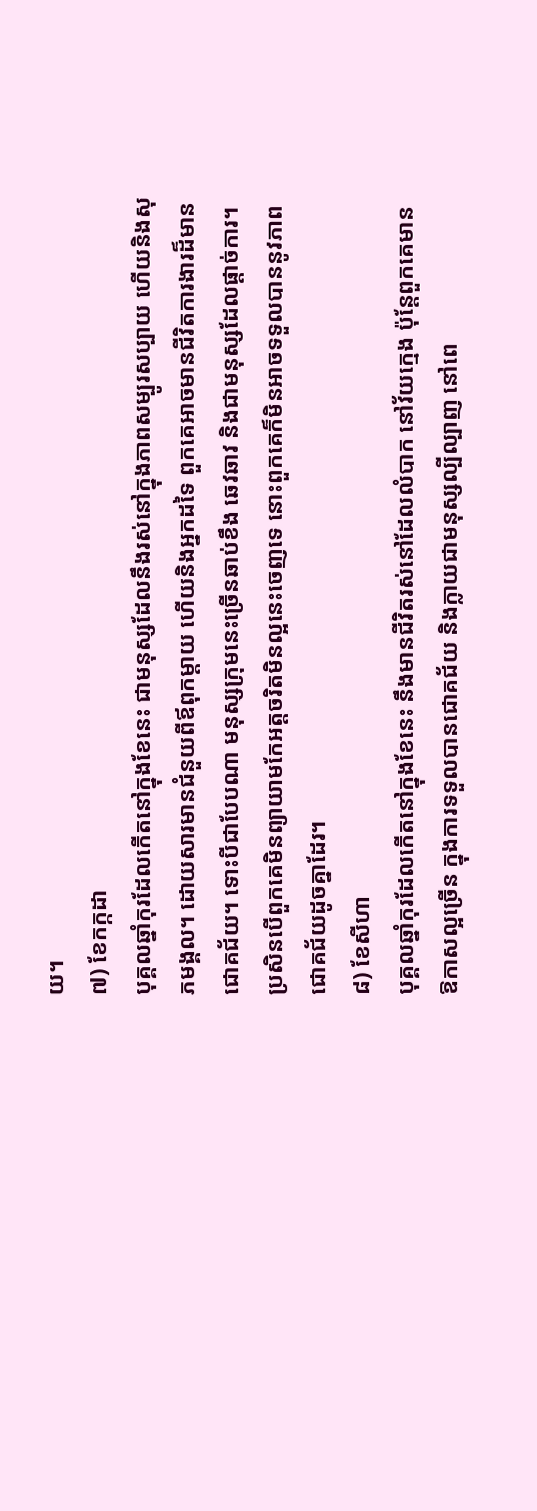យ។
៧) ខែកក្កដា
បុគ្គលឆ្នាំកុរដែលកើតនៅក្នុងខែនេះ ជាមនុស្សដែលនឹងរស់នៅក្នុងភាពសម្បូរសប្បាយ ហើយនិងសុភមង្គល។ ដោយសារមានជំនួយពីឪពុកម្ដាយ ហើយនិងអ្នកដទៃ ពួកគេអាចមានជីវិតការងារដ៏មានជោគជ័យ។ ទោះបីជាបែបណា មនុស្សក្រុមនេះច្រើនឆាប់ខឹង ឆេវឆាវ និងជាមនុស្សដែលផ្ដាច់ការ។ ប្រសិនបើពួកគេមិនព្យាយាមកែអត្តចរិតមិនល្អនេះចេញទេ នោះពួកគេក៏មិនអាចទទួលបាននូវភាពជោគជ័យដូចគ្នាដែរ។
៨) ខែសីហា
បុគ្គលឆ្នាំកុរដែលកើតនៅក្នុងខែនេះ នឹងមានជីវិតរស់នៅដែលលំបាក នៅវ័យក្មេង ប៉ុន្តែពួកគេមានឱកាសល្អច្រើន ក្នុងការទទួលបានជោគជ័យ និងក្លាយជាមនុស្សល្បីល្បាញ នៅពេ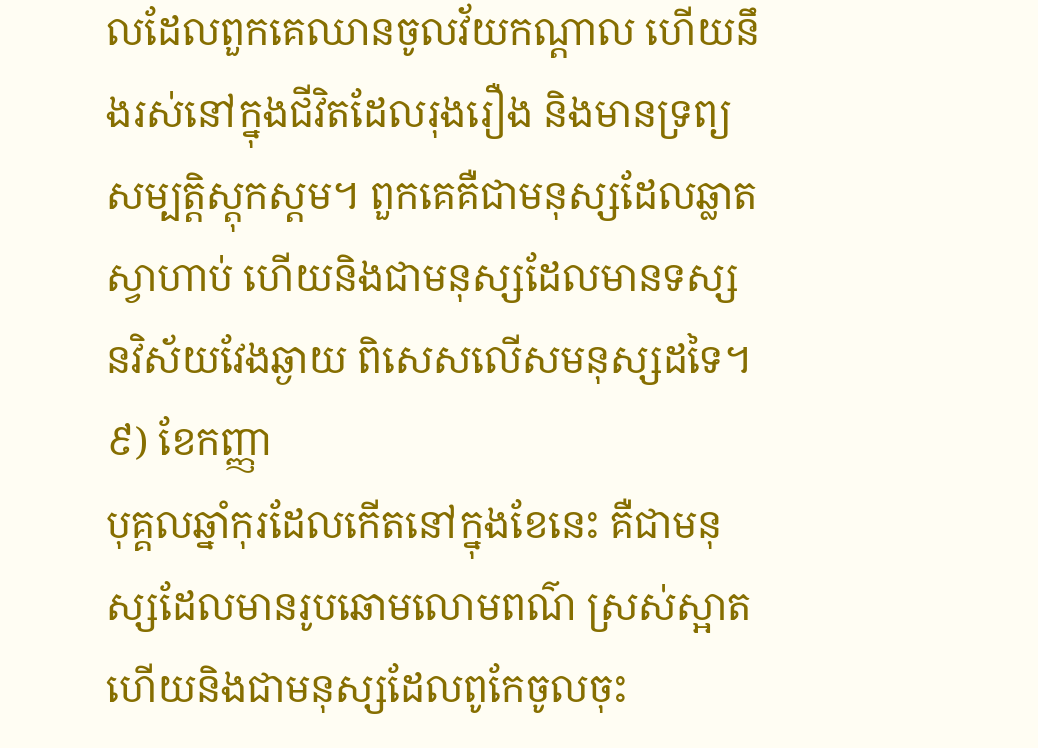លដែលពួកគេឈានចូលវ័យកណ្ដាល ហើយនឹងរស់នៅក្នុងជីវិតដែលរុងរឿង និងមានទ្រព្យសម្បត្តិស្ដុកស្ដម។ ពួកគេគឺជាមនុស្សដែលឆ្លាត ស្វាហាប់ ហើយនិងជាមនុស្សដែលមានទស្សនវិស័យវែងឆ្ងាយ ពិសេសលើសមនុស្សដទៃ។
៩) ខែកញ្ញា
បុគ្គលឆ្នាំកុរដែលកើតនៅក្នុងខែនេះ គឺជាមនុស្សដែលមានរូបឆោមលោមពណ៌ ស្រស់ស្អាត ហើយនិងជាមនុស្សដែលពូកែចូលចុះ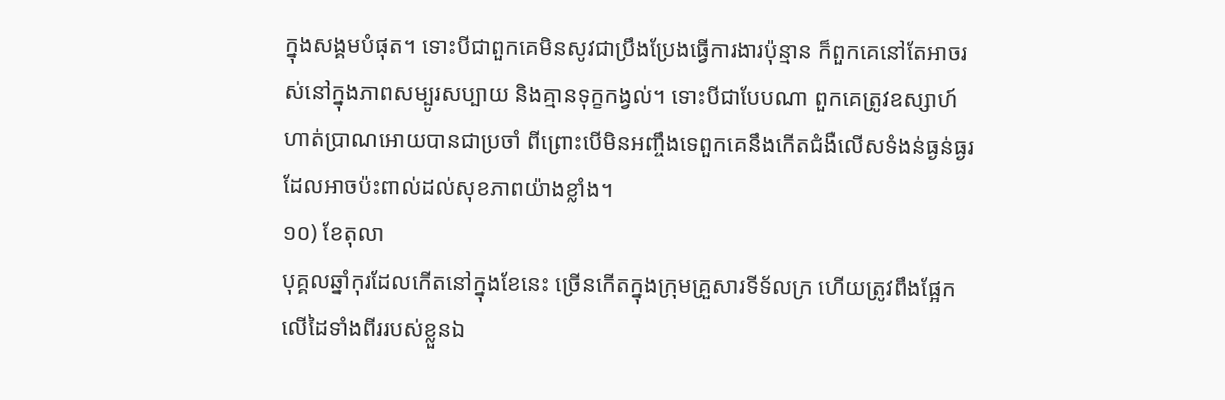ក្នុងសង្គមបំផុត។ ទោះបីជាពួកគេមិនសូវជាប្រឹងប្រែងធ្វើការងារប៉ុន្មាន ក៏ពួកគេនៅតែអាចរស់នៅក្នុងភាពសម្បូរសប្បាយ និងគ្មានទុក្ខកង្វល់។ ទោះបីជាបែបណា ពួកគេត្រូវឧស្សាហ៍ហាត់ប្រាណអោយបានជាប្រចាំ ពីព្រោះបើមិនអញ្ចឹងទេពួកគេនឹងកើតជំងឺលើសទំងន់ធ្ងន់ធ្ងរ ដែលអាចប៉ះពាល់ដល់សុខភាពយ៉ាងខ្លាំង។
១០) ខែតុលា
បុគ្គលឆ្នាំកុរដែលកើតនៅក្នុងខែនេះ ច្រើនកើតក្នុងក្រុមគ្រួសារទីទ័លក្រ ហើយត្រូវពឹងផ្អែកលើដៃទាំងពីររបស់ខ្លួនឯ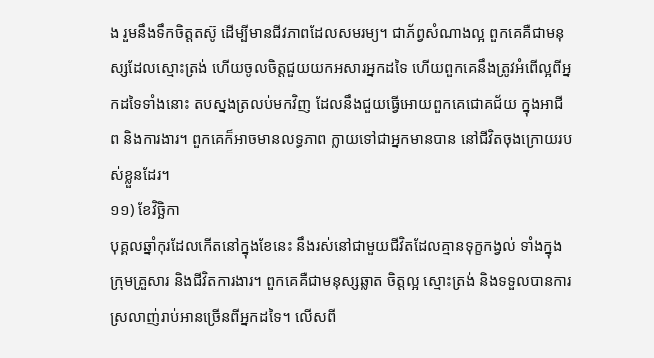ង រួមនឹងទឹកចិត្តតស៊ូ ដើម្បីមានជីវភាពដែលសមរម្យ។ ជាភ័ព្វសំណាងល្អ ពួកគេគឺជាមនុស្សដែលស្មោះត្រង់ ហើយចូលចិត្តជួយយកអសារអ្នកដទៃ ហើយពួកគេនឹងត្រូវអំពើល្អពីអ្នកដទៃទាំងនោះ តបស្នងត្រលប់មកវិញ ដែលនឹងជួយធ្វើអោយពួកគេជោគជ័យ ក្នុងអាជីព និងការងារ។ ពួកគេក៏អាចមានលទ្ធភាព ក្លាយទៅជាអ្នកមានបាន នៅជីវិតចុងក្រោយរបស់ខ្លួនដែរ។
១១) ខែវិច្ឆិកា
បុគ្គលឆ្នាំកុរដែលកើតនៅក្នុងខែនេះ នឹងរស់នៅជាមួយជីវិតដែលគ្មានទុក្ខកង្វល់ ទាំងក្នុងក្រុមគ្រួសារ និងជីវិតការងារ។ ពួកគេគឺជាមនុស្សឆ្លាត ចិត្តល្អ ស្មោះត្រង់ និងទទួលបានការស្រលាញ់រាប់អានច្រើនពីអ្នកដទៃ។ លើសពី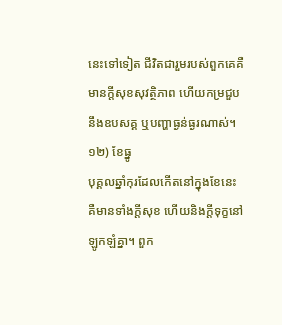នេះទៅទៀត ជីវិតជារួមរបស់ពួកគេគឺមានក្ដីសុខសុវត្ថិភាព ហើយកម្រជួបនឹងឧបសគ្គ ឬបញ្ហាធ្ងន់ធ្ងរណាស់។
១២) ខែធ្នូ
បុគ្គលឆ្នាំកុរដែលកើតនៅក្នុងខែនេះ គឺមានទាំងក្ដីសុខ ហើយនិងក្ដីទុក្ខនៅឡូកឡំគ្នា។ ពួក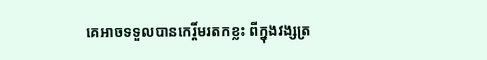គេអាចទទួលបានកេរ្តិ៍មរតកខ្លះ ពីក្នុងវង្សត្រ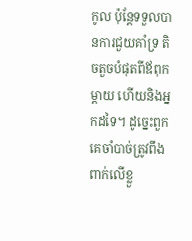កូល ប៉ុន្តែទទួលបានការជួយគាំទ្រ តិចតួចបំផុតពីឪពុកម្ដាយ ហើយនិងអ្នកដទៃ។ ដូច្នេះពួកគេចាំបាច់ត្រូវពឹងពាក់លើខ្លួ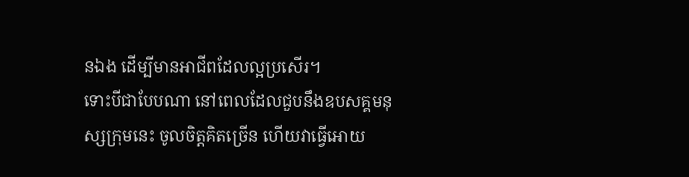នឯង ដើម្បីមានអាជីពដែលល្អប្រសើរ។
ទោះបីជាបែបណា នៅពេលដែលជួបនឹងឧបសគ្គមនុស្សក្រុមនេះ ចូលចិត្តគិតច្រើន ហើយវាធ្វើអោយ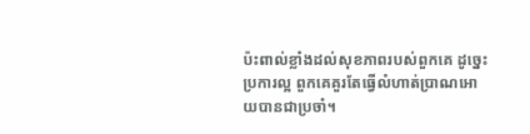ប៉ះពាល់ខ្លាំងដល់សុខភាពរបស់ពួកគេ ដូច្នេះប្រការល្អ ពួកគេគួរតែធ្វើលំហាត់ប្រាណអោយបានជាប្រចាំ។